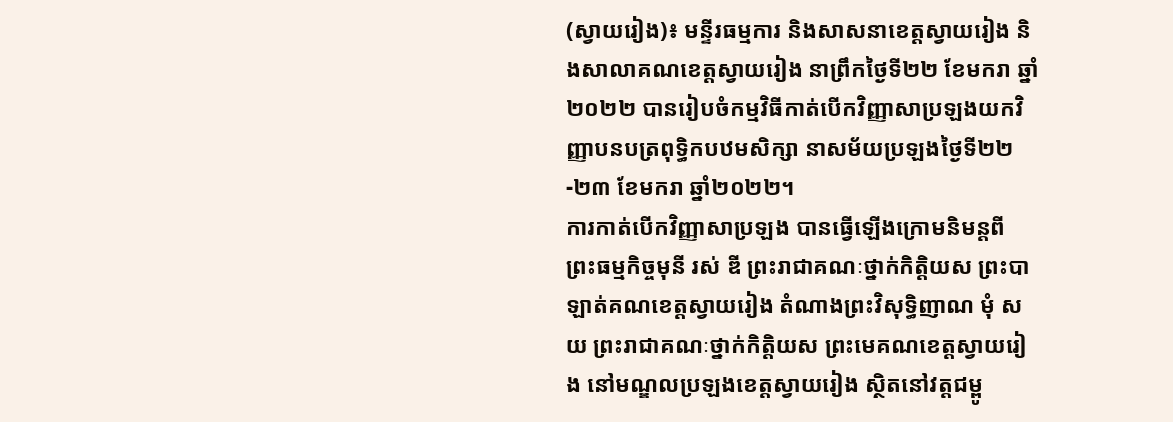(ស្វាយរៀង)៖ មន្ទីរធម្មការ និងសាសនាខេត្តស្វាយរៀង និងសាលាគណខេត្តស្វាយរៀង នាព្រឹកថ្ងៃទី២២ ខែមករា ឆ្នាំ២០២២ បានរៀបចំកម្មវិធីកាត់បើកវិញ្ញាសាប្រឡងយកវិញ្ញាបនបត្រពុទ្ធិកបឋមសិក្សា នាសម័យប្រឡងថ្ងៃទី២២-២៣ ខែមករា ឆ្នាំ២០២២។
ការកាត់បើកវិញ្ញាសាប្រឡង បានធ្វើឡើងក្រោមនិមន្តពី ព្រះធម្មកិច្ចមុនី រស់ ឌី ព្រះរាជាគណៈថ្នាក់កិត្តិយស ព្រះបាឡាត់គណខេត្តស្វាយរៀង តំណាងព្រះវិសុទ្ធិញាណ មុំ សយ ព្រះរាជាគណៈថ្នាក់កិត្តិយស ព្រះមេគណខេត្តស្វាយរៀង នៅមណ្ឌលប្រឡងខេត្តស្វាយរៀង ស្ថិតនៅវត្តជម្ពូ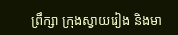ព្រឹក្សា ក្រុងស្វាយរៀង និងមា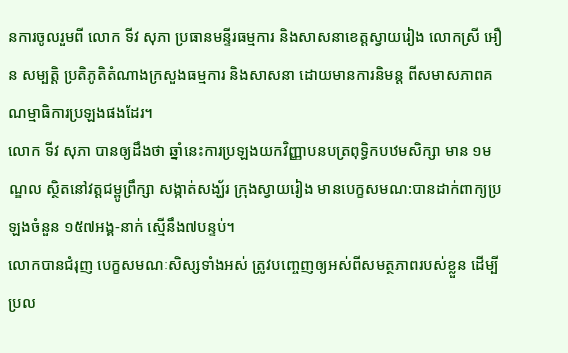នការចូលរួមពី លោក ទីវ សុភា ប្រធានមន្ទីរធម្មការ និងសាសនាខេត្តស្វាយរៀង លោកស្រី អឿន សម្បត្តិ ប្រតិភូតិតំណាងក្រសួងធម្មការ និងសាសនា ដោយមានការនិមន្ត ពីសមាសភាពគណម្មាធិការប្រឡងផងដែរ។
លោក ទីវ សុភា បានឲ្យដឹងថា ឆ្នាំនេះការប្រឡងយកវិញ្ញាបនបត្រពុទ្ធិកបឋមសិក្សា មាន ១មណ្ឌល ស្ថិតនៅវត្តជម្ពូព្រឹក្សា សង្កាត់សង្ឃ័រ ក្រុងស្វាយរៀង មានបេក្ខសមណ:បានដាក់ពាក្យប្រឡងចំនួន ១៥៧អង្គ-នាក់ ស្មើនឹង៧បន្ទប់។
លោកបានជំរុញ បេក្ខសមណៈសិស្សទាំងអស់ ត្រូវបញ្ចេញឲ្យអស់ពីសមត្ថភាពរបស់ខ្លួន ដើម្បីប្រល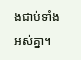ងជាប់ទាំងអស់គ្នា។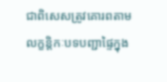ជាពិសេសត្រូវគោរពតាមលក្ខន្តិកៈបទបញ្ជាផ្ទៃក្នុង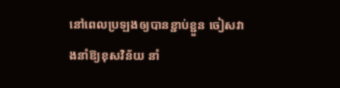នៅពេលប្រឡងឲ្យបានខ្ជាប់ខ្ជួន ចៀសវាងនាំឱ្យខុសវិន័យ នាំ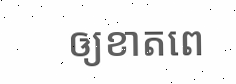ឲ្យខាតពេ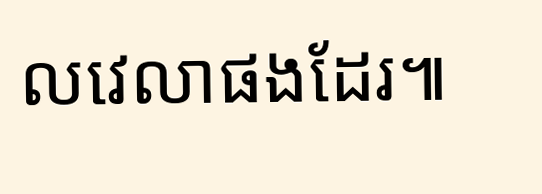លវេលាផងដែរ៕